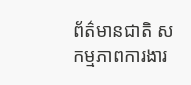ព័ត៌មានជាតិ សកម្មភាពការងារ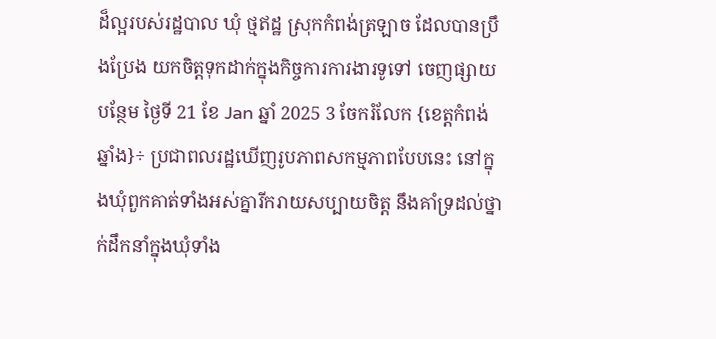ដ៏ល្អរបស់រដ្ឋបាល ឃុំ ថ្មឥដ្ឋ ស្រុកកំពង់ត្រឡាច ដែលបានប្រឹងប្រែង យកចិត្តទុកដាក់ក្នុងកិច្ចការការងារទូទៅ ចេញផ្សាយបន្ថែម ថ្ងៃទី 21 ខែ Jan ឆ្នាំ 2025 3 ចែករំលែក {ខេត្តកំពង់ឆ្នាំង}÷ ប្រជាពលរដ្ឋឃើញរូបភាពសកម្មភាពបែបនេះ នៅក្នុងឃុំពួកគាត់ទាំងអស់គ្នារីករាយសប្បាយចិត្ត នឹងគាំទ្រដល់ថ្នាក់ដឹកនាំក្នុងឃុំទាំង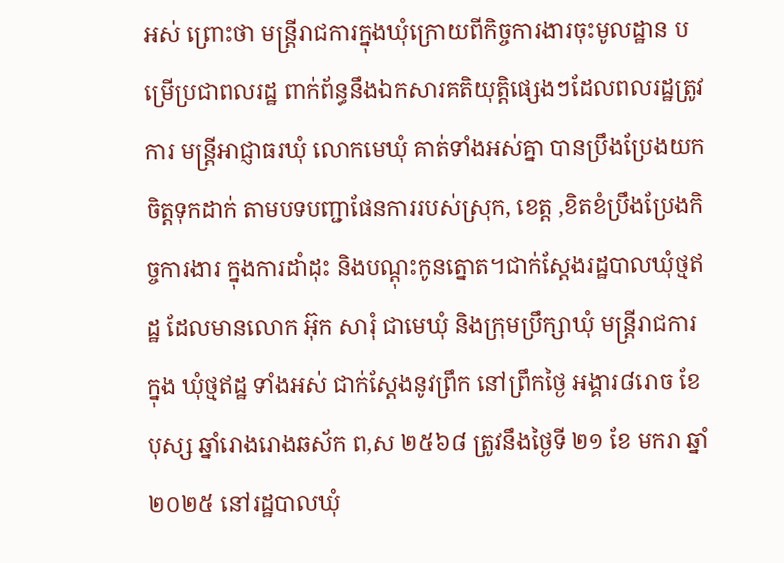អស់ ព្រោះថា មន្ត្រីរាជការក្នុងឃុំក្រោយពីកិច្ចការងារចុះមូលដ្ឋាន បម្រើប្រជាពលរដ្ឋ ពាក់ព័ន្ធនឹងឯកសារគតិយុត្តិផ្សេងៗដែលពលរដ្ឋត្រូវការ មន្ត្រីអាជ្ញាធរឃុំ លោកមេឃុំ គាត់ទាំងអស់គ្នា បានប្រឹងប្រែងយកចិត្តទុកដាក់ តាមបទបញ្ជាផែនការរបស់ស្រុក, ខេត្ត ,ខិតខំប្រឹងប្រែងកិច្ចការងារ ក្នុងការដាំដុះ និងបណ្ដុះកូនត្នោត។ជាក់ស្ដែងរដ្ឋបាលឃុំថ្មឥដ្ឋ ដែលមានលោក អ៊ុក សារុំ ជាមេឃុំ និងក្រុមប្រឹក្សាឃុំ មន្ត្រីរាជការក្នុង ឃុំថ្មឥដ្ឋ ទាំងអស់ ជាក់ស្ដែងនូវព្រឹក នៅព្រឹកថ្ងៃ អង្គារ៨រោច ខែ បុស្ស ឆ្នាំរោងរោងឆស័ក ព,ស ២៥៦៨ ត្រូវនឹងថ្ងៃទី ២១ ខែ មករា ឆ្នាំ ២០២៥ នៅរដ្ឋបាលឃុំ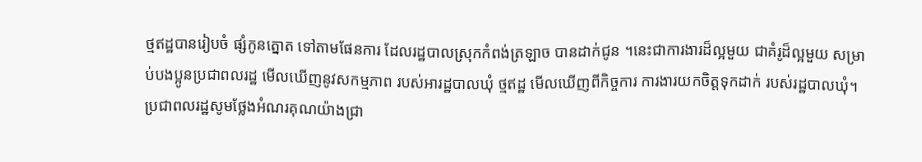ថ្មឥដ្ឋបានរៀបចំ ផ្សំកូនត្នោត ទៅតាមផែនការ ដែលរដ្ឋបាលស្រុកកំពង់ត្រឡាច បានដាក់ជូន ។នេះជាការងារដ៏ល្អមួយ ជាគំរូដ៏ល្អមួយ សម្រាប់បងប្អូនប្រជាពលរដ្ឋ មើលឃើញនូវសកម្មភាព របស់អារដ្ឋបាលឃុំ ថ្មឥដ្ឋ មើលឃើញពីកិច្ចការ ការងារយកចិត្តទុកដាក់ របស់រដ្ឋបាលឃុំ។ប្រជាពលរដ្ឋសូមថ្លែងអំណរគុណយ៉ាងជ្រា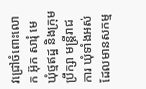វជ្រៅចំពោះលោក អ៊ុក សារុំ មេឃុំថ្មឥដ្ឋ និងក្រុមប្រឹក្សា មន្ត្រីរាជការ ឃុំទាំងអស់ ដែលមានសកម្ម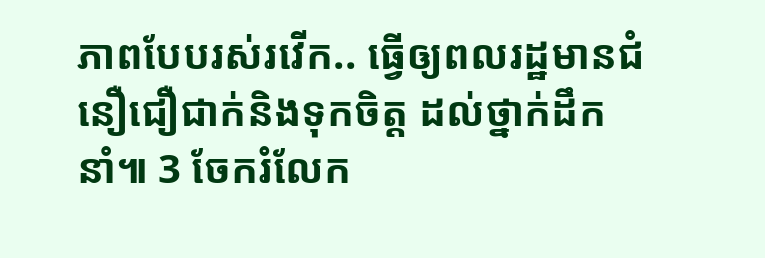ភាពបែបរស់រវើក.. ធ្វើឲ្យពលរដ្ឋមានជំនឿជឿជាក់និងទុកចិត្ត ដល់ថ្នាក់ដឹកនាំ៕ 3 ចែករំលែក